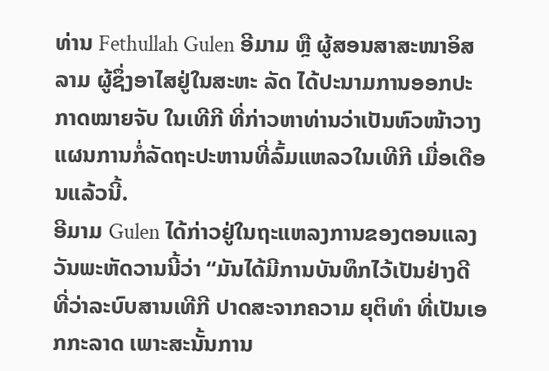ທ່ານ Fethullah Gulen ອີມາມ ຫຼື ຜູ້ສອນສາສະໜາອິສລາມ ຜູ້ຊຶ່ງອາໄສຢູ່ໃນສະຫະ ລັດ ໄດ້ປະນາມການອອກປະກາດໝາຍຈັບ ໃນເທີກີ ທີ່ກ່າວຫາທ່ານວ່າເປັນຫົວໜ້າວາງແຜນການກໍ່ລັດຖະປະຫານທີ່ລົ້ມແຫລວໃນເທີກີ ເມື່ອເດືອນແລ້ວນີ້.
ອີມາມ Gulen ໄດ້ກ່າວຢູ່ໃນຖະແຫລງການຂອງຕອນແລງວັນພະຫັດວານນີ້ວ່າ “ມັນໄດ້ມີການບັນທຶກໄວ້ເປັນຢ່າງດີ ທີ່ວ່າລະບົບສານເທີກີ ປາດສະຈາກຄວາມ ຍຸຕິທຳ ທີ່ເປັນເອກກະລາດ ເພາະສະນັ້ນການ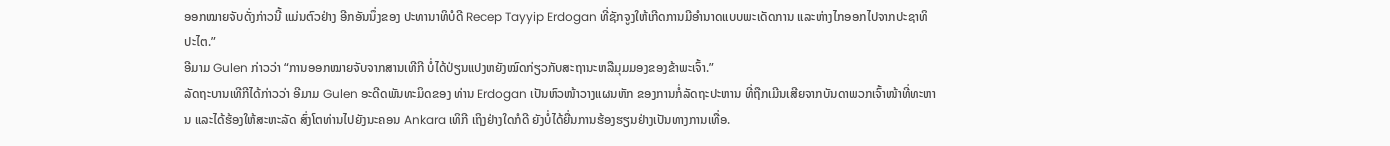ອອກໝາຍຈັບດັ່ງກ່າວນີ້ ແມ່ນຕົວຢ່າງ ອີກອັນນຶ່ງຂອງ ປະທານາທິບໍດີ Recep Tayyip Erdogan ທີ່ຊັກຈູງໃຫ້ເກີດການມີອຳນາດແບບພະເດັດການ ແລະຫ່າງໄກອອກໄປຈາກປະຊາທິປະໄຕ.”
ອີມາມ Gulen ກ່າວວ່າ “ການອອກໝາຍຈັບຈາກສານເທີກີ ບໍ່ໄດ້ປ່ຽນແປງຫຍັງໝົດກ່ຽວກັບສະຖານະຫລືມຸມມອງຂອງຂ້າພະເຈົ້າ.”
ລັດຖະບານເທີກີໄດ້ກ່າວວ່າ ອີມາມ Gulen ອະດີດພັນທະມິດຂອງ ທ່ານ Erdogan ເປັນຫົວໜ້າວາງແຜນຫັກ ຂອງການກໍ່ລັດຖະປະຫານ ທີ່ຖືກເມີນເສີຍຈາກບັນດາພວກເຈົ້າໜ້າທີ່ທະຫານ ແລະໄດ້ຮ້ອງໃຫ້ສະຫະລັດ ສົ່ງໂຕທ່ານໄປຍັງນະຄອນ Ankara ເທິກີ ເຖິງຢ່າງໃດກໍດີ ຍັງບໍ່ໄດ້ຍື່ນການຮ້ອງຮຽນຢ່າງເປັນທາງການເທື່ອ.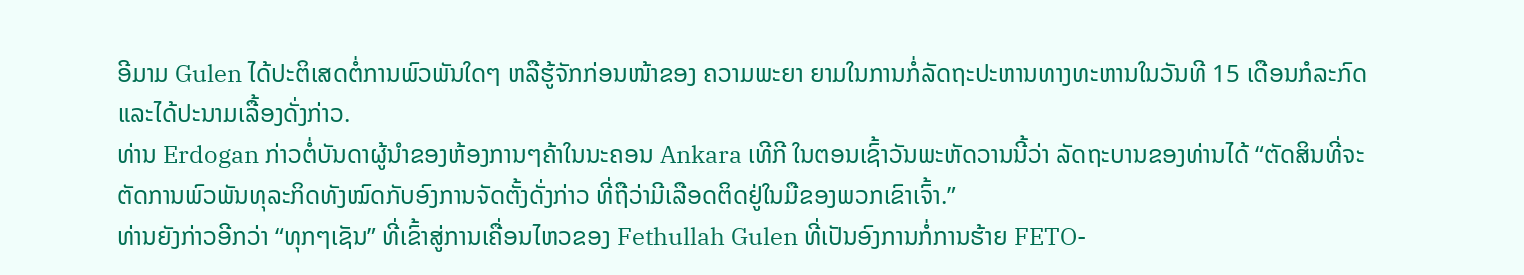ອີມາມ Gulen ໄດ້ປະຕິເສດຕໍ່ການພົວພັນໃດໆ ຫລືຮູ້ຈັກກ່ອນໜ້າຂອງ ຄວາມພະຍາ ຍາມໃນການກໍ່ລັດຖະປະຫານທາງທະຫານໃນວັນທີ 15 ເດືອນກໍລະກົດ ແລະໄດ້ປະນາມເລື້ອງດັ່ງກ່າວ.
ທ່ານ Erdogan ກ່າວຕໍ່ບັນດາຜູ້ນຳຂອງຫ້ອງການໆຄ້າໃນນະຄອນ Ankara ເທີກີ ໃນຕອນເຊົ້າວັນພະຫັດວານນີ້ວ່າ ລັດຖະບານຂອງທ່ານໄດ້ “ຕັດສິນທີ່ຈະຕັດການພົວພັນທຸລະກິດທັງໝົດກັບອົງການຈັດຕັ້ງດັ່ງກ່າວ ທີ່ຖືວ່າມີເລືອດຕິດຢູ່ໃນມືຂອງພວກເຂົາເຈົ້າ.”
ທ່ານຍັງກ່າວອີກວ່າ “ທຸກໆເຊັນ” ທີ່ເຂົ້າສູ່ການເຄື່ອນໄຫວຂອງ Fethullah Gulen ທີ່ເປັນອົງການກໍ່ການຮ້າຍ FETO-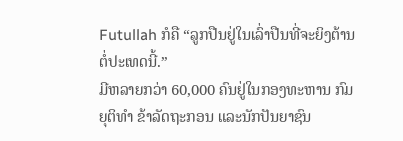Futullah ກໍຄື “ລູກປືນຢູ່ໃນເລົ່າປືນທີ່ຈະຍິງຕ້ານຕໍ່ປະເທດນີ້.”
ມີຫລາຍກວ່າ 60,000 ຄົນຢູ່ໃນກອງທະຫານ ກົມຍຸຕິທຳ ຂ້າລັດຖະກອນ ແລະນັກປັນຍາຊົນ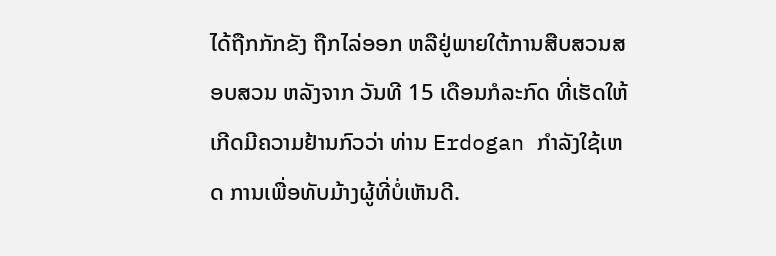ໄດ້ຖືກກັກຂັງ ຖືກໄລ່ອອກ ຫລືຢູ່ພາຍໃຕ້ການສືບສວນສອບສວນ ຫລັງຈາກ ວັນທີ 15 ເດືອນກໍລະກົດ ທີ່ເຮັດໃຫ້ເກີດມີຄວາມຢ້ານກົວວ່າ ທ່ານ Erdogan ກຳລັງໃຊ້ເຫດ ການເພື່ອທັບມ້າງຜູ້ທີ່ບໍ່ເຫັນດີ.